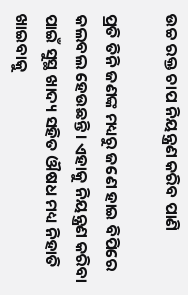ଉଚ୍ଚ ରକ୍ତ ଚାପ ନିୟନ୍ତ୍ରଣ କରିବ ପାଣି

ପ୍ରତି ତିନି ଜଣଙ୍କ ମଧ୍ୟରୁ ଜଣେ ହାଇ ବିପିରେ କଲବଲ ହେଉଛନ୍ତି। ଏହାକୁ ନିୟନ୍ତ୍ରଣ କରିବା ପାଇଁ ସୁସ୍ଥ ଖାଦ୍ୟ ସହିତ ଔଷଧ ମଧ୍ୟ ନିହାତି ଖାଇବାକୁ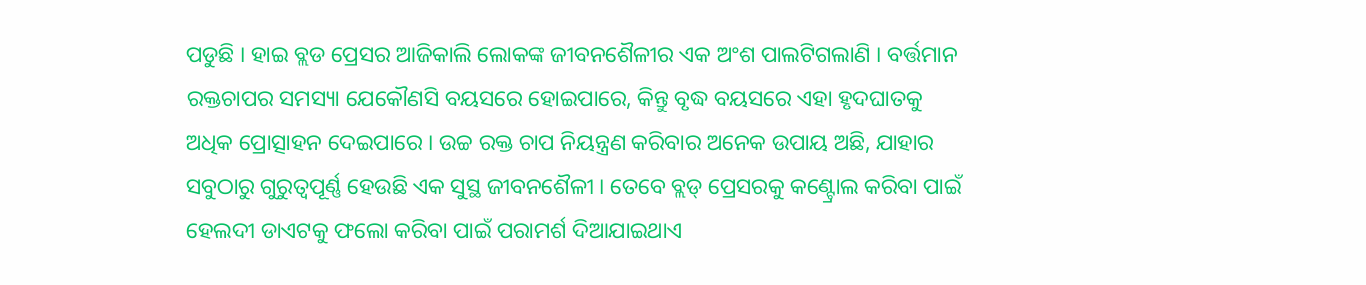ପଡୁଛି । ହାଇ ବ୍ଲଡ ପ୍ରେସର ଆଜିକାଲି ଲୋକଙ୍କ ଜୀବନଶୈଳୀର ଏକ ଅଂଶ ପାଲଟିଗଲାଣି । ବର୍ତ୍ତମାନ ରକ୍ତଚାପର ସମସ୍ୟା ଯେକୌଣସି ବୟସରେ ହୋଇପାରେ, କିନ୍ତୁ ବୃଦ୍ଧ ବୟସରେ ଏହା ହୃଦଘାତକୁ ଅଧିକ ପ୍ରୋତ୍ସାହନ ଦେଇପାରେ । ଉଚ୍ଚ ରକ୍ତ ଚାପ ନିୟନ୍ତ୍ରଣ କରିବାର ଅନେକ ଉପାୟ ଅଛି, ଯାହାର ସବୁଠାରୁ ଗୁରୁତ୍ୱପୂର୍ଣ୍ଣ ହେଉଛି ଏକ ସୁସ୍ଥ ଜୀବନଶୈଳୀ । ତେବେ ବ୍ଲଡ୍ ପ୍ରେସରକୁ କଣ୍ଟ୍ରୋଲ କରିବା ପାଇଁ ହେଲଦୀ ଡାଏଟକୁ ଫଲୋ କରିବା ପାଇଁ ପରାମର୍ଶ ଦିଆଯାଇଥାଏ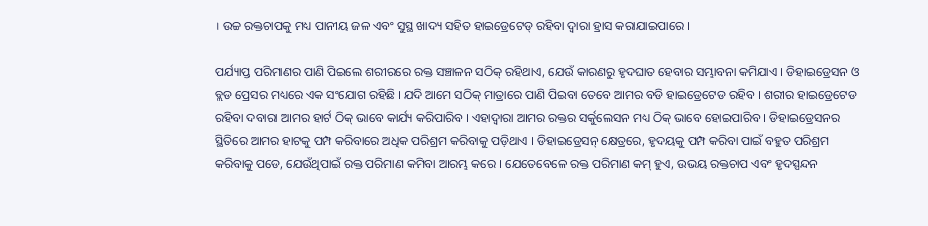। ଉଚ୍ଚ ରକ୍ତଚାପକୁ ମଧ୍ୟ ପାନୀୟ ଜଳ ଏବଂ ସୁସ୍ଥ ଖାଦ୍ୟ ସହିତ ହାଇଡ୍ରେଟେଡ୍ ରହିବା ଦ୍ୱାରା ହ୍ରାସ କରାଯାଇପାରେ ।

ପର୍ଯ୍ୟାପ୍ତ ପରିମାଣର ପାଣି ପିଇଲେ ଶରୀରରେ ରକ୍ତ ସଞ୍ଚାଳନ ସଠିକ୍ ରହିଥାଏ, ଯେଉଁ କାରଣରୁ ହୃଦଘାତ ହେବାର ସମ୍ଭାବନା କମିଯାଏ । ଡିହାଇଡ୍ରେସନ ଓ ବ୍ଲଡ ପ୍ରେସର ମଧ୍ୟରେ ଏକ ସଂଯୋଗ ରହିଛି । ଯଦି ଆମେ ସଠିକ୍ ମାତ୍ରାରେ ପାଣି ପିଇବା ତେବେ ଆମର ବଡି ହାଇଡ୍ରେଟେଡ ରହିବ । ଶରୀର ହାଇଡ୍ରେଟେଡ ରହିବା ଦବାରା ଆମର ହାର୍ଟ ଠିକ୍ ଭାବେ କାର୍ଯ୍ୟ କରିପାରିବ । ଏହାଦ୍ୱାରା ଆମର ରକ୍ତର ସର୍କୁଲେସନ ମଧ୍ୟ ଠିକ୍ ଭାବେ ହୋଇପାରିବ । ଡିହାଇଡ୍ରେସନର ସ୍ଥିତିରେ ଆମର ହାଟକୁ ପମ୍ପ କରିବାରେ ଅଧିକ ପରିଶ୍ରମ କରିବାକୁ ପଡ଼ିଥାଏ । ଡିହାଇଡ୍ରେସନ୍ କ୍ଷେତ୍ରରେ, ହୃଦୟକୁ ପମ୍ପ କରିବା ପାଇଁ ବହୁତ ପରିଶ୍ରମ କରିବାକୁ ପଡେ, ଯେଉଁଥିପାଇଁ ରକ୍ତ ପରିମାଣ କମିବା ଆରମ୍ଭ କରେ । ଯେତେବେଳେ ରକ୍ତ ପରିମାଣ କମ୍ ହୁଏ, ଉଭୟ ରକ୍ତଚାପ ଏବଂ ହୃଦସ୍ପନ୍ଦନ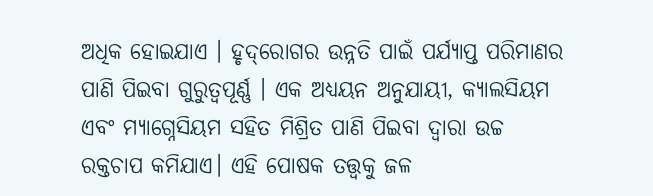ଅଧିକ ହୋଇଯାଏ । ହୃଦ୍‌ରୋଗର ଉନ୍ନତି ପାଇଁ ପର୍ଯ୍ୟାପ୍ତ ପରିମାଣର ପାଣି ପିଇବା ଗୁରୁତ୍ୱପୂର୍ଣ୍ଣ । ଏକ ଅଧ୍ୟୟନ ଅନୁଯାୟୀ, କ୍ୟାଲସିୟମ ଏବଂ ମ୍ୟାଗ୍ନେସିୟମ ସହିତ ମିଶ୍ରିତ ପାଣି ପିଇବା ଦ୍ୱାରା ଉଚ୍ଚ ରକ୍ତଚାପ କମିଯାଏ। ଏହି ପୋଷକ ତତ୍ତ୍ୱକୁ ଜଳ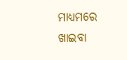ମାଧ୍ୟମରେ ଖାଇବା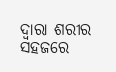ଦ୍ୱାରା ଶରୀର ସହଜରେ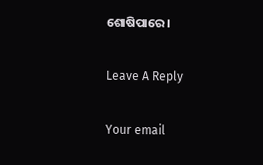ଶୋଷିପାରେ ।

Leave A Reply

Your email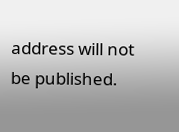address will not be published.